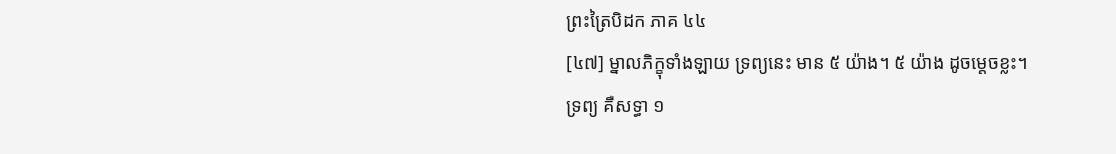ព្រះត្រៃបិដក ភាគ ៤៤
[៤៧] ម្នាលភិក្ខុទាំងឡាយ ទ្រព្យនេះ មាន ៥ យ៉ាង។ ៥ យ៉ាង ដូចម្តេចខ្លះ។ ទ្រព្យ គឺសទ្ធា ១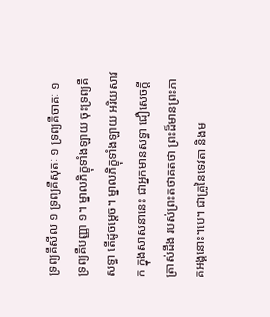ទ្រព្យគឹសីល ១ ទ្រព្យគឺសុតៈ ១ ទ្រព្យគឺចាគៈ ១ ទ្រព្យគឺបញ្ញា ១។ ម្នាលភិក្ខុទាំងឡាយ ចុះទ្រព្យគឺសទ្ធា តើដូចម្តេច។ ម្នាលភិក្ខុទាំងឡាយ អរិយសាវក ក្នុងសាសនានេះ ជាអ្នកមានសទ្ធា ជឿសេចក្តីត្រាស់ដឹង របស់ព្រះតថាគតថា ព្រះដ៏មានព្រះភាគអង្គនោះ។បេ។ ជាគ្រូនៃទេវតា និងម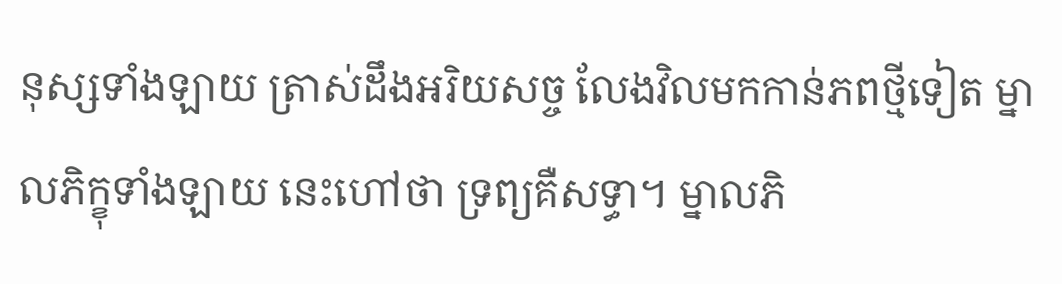នុស្សទាំងឡាយ ត្រាស់ដឹងអរិយសច្ច លែងវិលមកកាន់ភពថ្មីទៀត ម្នាលភិក្ខុទាំងឡាយ នេះហៅថា ទ្រព្យគឺសទ្ធា។ ម្នាលភិ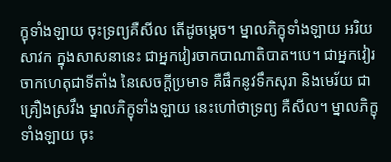ក្ខុទាំងឡាយ ចុះទ្រព្យគឺសីល តើដូចម្តេច។ ម្នាលភិក្ខុទាំងឡាយ អរិយសាវក ក្នុងសាសនានេះ ជាអ្នកវៀរចាកបាណាតិបាត។បេ។ ជាអ្នកវៀរចាកហេតុជាទីតាំង នៃសេចក្តីប្រមាទ គឺផឹកនូវទឹកសុរា និងមេរ័យ ជាគ្រឿងស្រវឹង ម្នាលភិក្ខុទាំងឡាយ នេះហៅថាទ្រព្យ គឺសីល។ ម្នាលភិក្ខុទាំងឡាយ ចុះ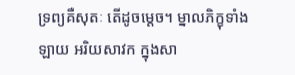ទ្រព្យគឺសុតៈ តើដូចម្តេច។ ម្នាលភិក្ខុទាំងឡាយ អរិយសាវក ក្នុងសា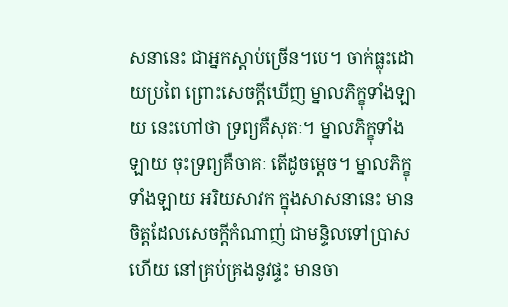សនានេះ ជាអ្នកស្តាប់ច្រើន។បេ។ ចាក់ធ្លុះដោយប្រពៃ ព្រោះសេចក្តីឃើញ ម្នាលភិក្ខុទាំងឡាយ នេះហៅថា ទ្រព្យគឺសុតៈ។ ម្នាលភិក្ខុទាំងឡាយ ចុះទ្រព្យគឺចាគៈ តើដូចម្តេច។ ម្នាលភិក្ខុទាំងឡាយ អរិយសាវក ក្នុងសាសនានេះ មានចិត្តដែលសេចក្តីកំណាញ់ ជាមន្ទិលទៅប្រាសហើយ នៅគ្រប់គ្រងនូវផ្ទះ មានចា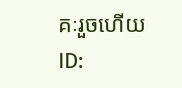គៈរួចហើយ
ID: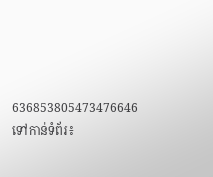636853805473476646
ទៅកាន់ទំព័រ៖